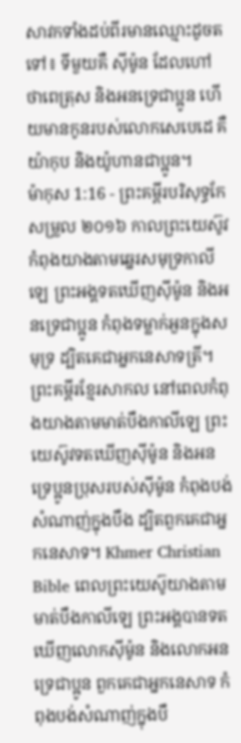សាវកទាំងដប់ពីរមានឈ្មោះដូចតទៅ៖ ទីមួយគឺ ស៊ីម៉ូន ដែលហៅថាពេត្រុស និងអនទ្រេជាប្អូន ហើយមានកូនរបស់លោកសេបេដេ គឺយ៉ាកុប និងយ៉ូហានជាប្អូន។
ម៉ាកុស 1:16 - ព្រះគម្ពីរបរិសុទ្ធកែសម្រួល ២០១៦ កាលព្រះយេស៊ូវកំពុងយាងតាមឆ្នេរសមុទ្រកាលីឡេ ព្រះអង្គទតឃើញស៊ីម៉ូន និងអនទ្រេជាប្អូន កំពុងទម្លាក់អួនក្នុងសមុទ្រ ដ្បិតគេជាអ្នកនេសាទត្រី។ ព្រះគម្ពីរខ្មែរសាកល នៅពេលកំពុងយាងតាមមាត់បឹងកាលីឡេ ព្រះយេស៊ូវទតឃើញស៊ីម៉ូន និងអនទ្រេប្អូនប្រុសរបស់ស៊ីម៉ូន កំពុងបង់សំណាញ់ក្នុងបឹង ដ្បិតពួកគេជាអ្នកនេសាទ។ Khmer Christian Bible ពេលព្រះយេស៊ូយាងតាមមាត់បឹងកាលីឡេ ព្រះអង្គបានទតឃើញលោកស៊ីម៉ូន និងលោកអនទ្រេជាប្អូន ពួកគេជាអ្នកនេសាទ កំពុងបង់សំណាញ់ក្នុងបឹ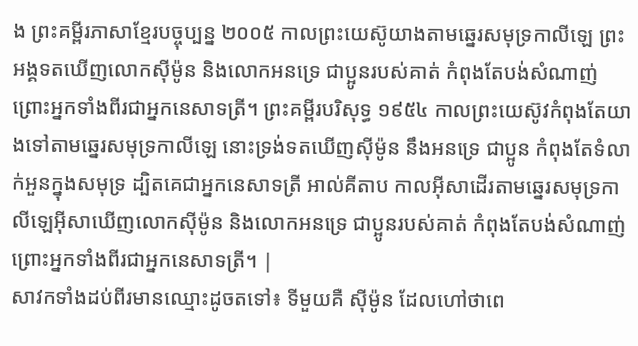ង ព្រះគម្ពីរភាសាខ្មែរបច្ចុប្បន្ន ២០០៥ កាលព្រះយេស៊ូយាងតាមឆ្នេរសមុទ្រកាលីឡេ ព្រះអង្គទតឃើញលោកស៊ីម៉ូន និងលោកអនទ្រេ ជាប្អូនរបស់គាត់ កំពុងតែបង់សំណាញ់ ព្រោះអ្នកទាំងពីរជាអ្នកនេសាទត្រី។ ព្រះគម្ពីរបរិសុទ្ធ ១៩៥៤ កាលព្រះយេស៊ូវកំពុងតែយាងទៅតាមឆ្នេរសមុទ្រកាលីឡេ នោះទ្រង់ទតឃើញស៊ីម៉ូន នឹងអនទ្រេ ជាប្អូន កំពុងតែទំលាក់អួនក្នុងសមុទ្រ ដ្បិតគេជាអ្នកនេសាទត្រី អាល់គីតាប កាលអ៊ីសាដើរតាមឆ្នេរសមុទ្រកាលីឡេអ៊ីសាឃើញលោកស៊ីម៉ូន និងលោកអនទ្រេ ជាប្អូនរបស់គាត់ កំពុងតែបង់សំណាញ់ ព្រោះអ្នកទាំងពីរជាអ្នកនេសាទត្រី។ |
សាវកទាំងដប់ពីរមានឈ្មោះដូចតទៅ៖ ទីមួយគឺ ស៊ីម៉ូន ដែលហៅថាពេ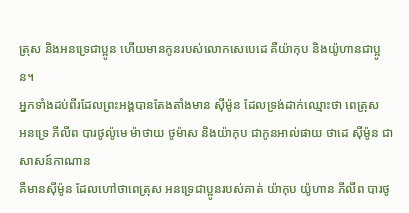ត្រុស និងអនទ្រេជាប្អូន ហើយមានកូនរបស់លោកសេបេដេ គឺយ៉ាកុប និងយ៉ូហានជាប្អូន។
អ្នកទាំងដប់ពីរដែលព្រះអង្គបានតែងតាំងមាន ស៊ីម៉ូន ដែលទ្រង់ដាក់ឈ្មោះថា ពេត្រុស
អនទ្រេ ភីលីព បារថូល៉ូមេ ម៉ាថាយ ថូម៉ាស និងយ៉ាកុប ជាកូនអាល់ផាយ ថាដេ ស៊ីម៉ូន ជាសាសន៍កាណាន
គឺមានស៊ីម៉ូន ដែលហៅថាពេត្រុស អនទ្រេជាប្អូនរបស់គាត់ យ៉ាកុប យ៉ូហាន ភីលីព បារថូ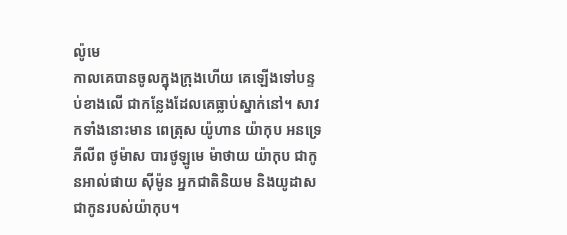ល៉ូមេ
កាលគេបានចូលក្នុងក្រុងហើយ គេឡើងទៅបន្ទប់ខាងលើ ជាកន្លែងដែលគេធ្លាប់ស្នាក់នៅ។ សាវកទាំងនោះមាន ពេត្រុស យ៉ូហាន យ៉ាកុប អនទ្រេ ភីលីព ថូម៉ាស បារថូឡូមេ ម៉ាថាយ យ៉ាកុប ជាកូនអាល់ផាយ ស៊ីម៉ូន អ្នកជាតិនិយម និងយូដាស ជាកូនរបស់យ៉ាកុប។